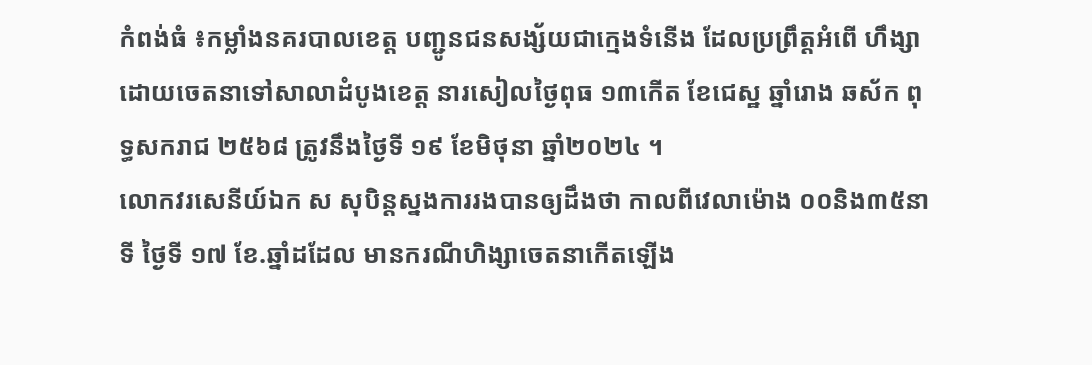កំពង់ធំ ៖កម្លាំងនគរបាលខេត្ត បញ្ជូនជនសង្ស័យជាក្មេងទំនើង ដែលប្រព្រឹត្តអំពើ ហឹង្សាដោយចេតនាទៅសាលាដំបូងខេត្ត នារសៀលថ្ងៃពុធ ១៣កើត ខែជេស្ឋ ឆ្នាំរោង ឆស័ក ពុទ្ធសករាជ ២៥៦៨ ត្រូវនឹងថ្ងៃទី ១៩ ខែមិថុនា ឆ្នាំ២០២៤ ។
លោកវរសេនីយ៍ឯក ស សុបិន្តស្នងការរងបានឲ្យដឹងថា កាលពីវេលាម៉ោង ០០និង៣៥នាទី ថ្ងៃទី ១៧ ខែ.ឆ្នាំដដែល មានករណីហិង្សាចេតនាកើតឡើង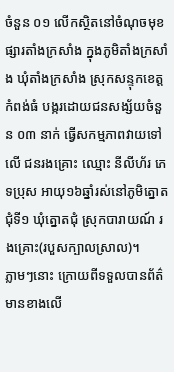ចំនួន ០១ លើកស្ថិតនៅចំណុចមុខផ្សារតាំងក្រសាំង ក្នុងភូមិតាំងក្រសាំង ឃុំតាំងក្រសាំង ស្រុកសន្ទុកខេត្តកំពង់ធំ បង្ករដោយជនសង្ស័យចំនួន ០៣ នាក់ ធ្វើសកម្មភាពវាយទៅលើ ជនរងគ្រោះ ឈ្មោះ នីលីហ័រ ភេទប្រុស អាយុ១៦ឆ្នាំរស់នៅភូមិត្នោតជុំទី១ ឃុំត្នោតជុំ ស្រុកបារាយណ៍ រងគ្រោះ(របួសក្បាលស្រាល)។
ភ្លាមៗនោះ ក្រោយពីទទួលបានព័ត៌មានខាងលើ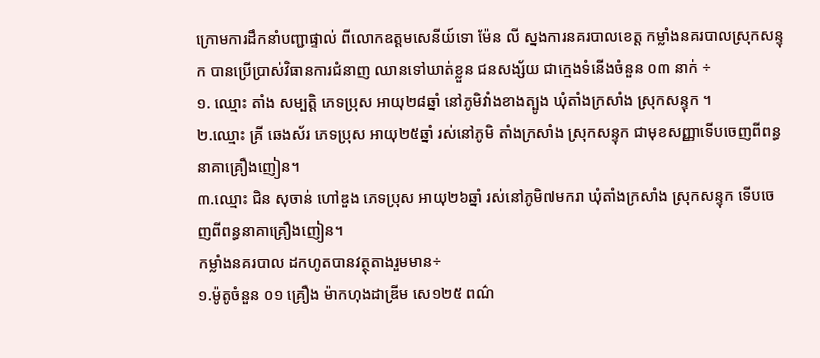ក្រោមការដឹកនាំបញ្ជាផ្ទាល់ ពីលោកឧត្តមសេនីយ៍ទោ ម៉ែន លី ស្នងការនគរបាលខេត្ត កម្លាំងនគរបាលស្រុកសន្ទុក បានប្រើប្រាស់វិធានការជំនាញ ឈានទៅឃាត់ខ្លួន ជនសង្ស័យ ជាក្មេងទំនើងចំនួន ០៣ នាក់ ÷
១. ឈ្មោះ តាំង សម្បត្តិ ភេទប្រុស អាយុ២៨ឆ្នាំ នៅភូមិវាំងខាងត្បូង ឃុំតាំងក្រសាំង ស្រុកសន្ទុក ។
២.ឈ្មោះ គ្រី ឆេងស័រ ភេទប្រុស អាយុ២៥ឆ្នាំ រស់នៅភូមិ តាំងក្រសាំង ស្រុកសន្ទុក ជាមុខសញ្ញាទើបចេញពីពន្ធនាគាគ្រឿងញៀន។
៣.ឈ្មោះ ជិន សុចាន់ ហៅឌួង ភេទប្រុស អាយុ២៦ឆ្នាំ រស់នៅភូមិ៧មករា ឃុំតាំងក្រសាំង ស្រុកសន្ទុក ទើបចេញពីពន្ធនាគាគ្រឿងញៀន។
កម្លាំងនគរបាល ដកហូតបានវត្ថុតាងរួមមាន÷
១.ម៉ូតូចំនួន ០១ គ្រឿង ម៉ាកហុងដាឌ្រីម សេ១២៥ ពណ៌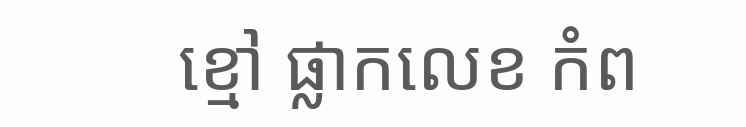ខ្មៅ ផ្លាកលេខ កំព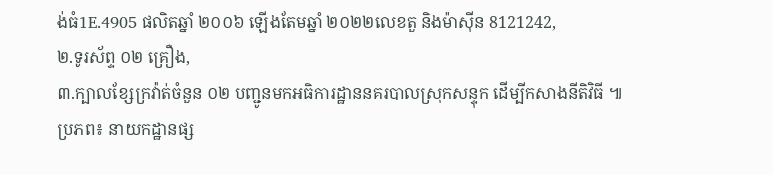ង់ធំ1E.4905 ផលិតឆ្នាំ ២០០៦ ឡើងតែមឆ្នាំ ២០២២លេខតួ និងម៉ាសុីន 8121242,
២.ទូរស័ព្ទ ០២ គ្រឿង,
៣.ក្បាលខ្សែក្រវ៉ាត់ចំនួន ០២ បញ្ជូនមកអធិការដ្ឋាននគរបាលស្រុកសន្ទុក ដើម្បីកសាងនីតិវិធី ៕
ប្រភព៖ នាយកដ្ឋានផ្ស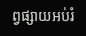ព្វផ្សាយអប់រំ